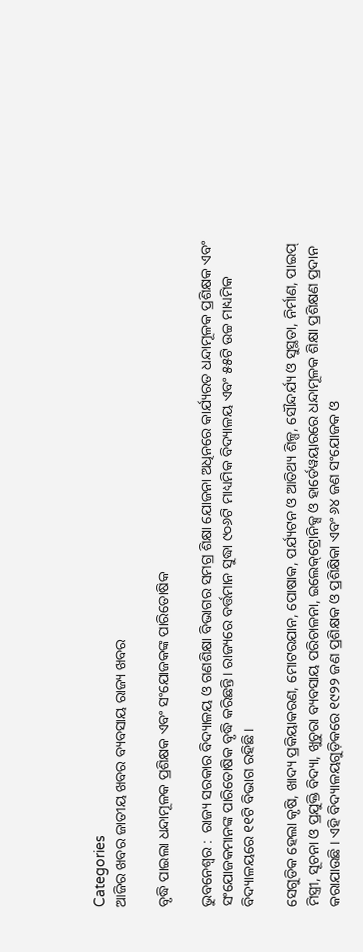Categories
ଆଜିର ଖବର ଜାତୀୟ ଖବର ବ୍ୟବସାୟ ରାଜ୍ୟ ଖବର

ବୃଦ୍ଧି ପାଇଲା ଧନ୍ଦାମୂଳକ ପ୍ରଶିକ୍ଷକ ଏବଂ ସଂଯୋଜକଙ୍କ ପାରିତୋଷିକ

ଭୁବନେଶ୍ୱର :  ରାଜ୍ୟ ସରକାର ବିଦ୍ୟାଳୟ ଓ ଗଣଶିକ୍ଷା ବିଭାଗର ସମଗ୍ର ଶିକ୍ଷା ଯୋଜନା ଅଧିନରେ କାର୍ଯ୍ୟରତ ଧନ୍ଦାମୂଳକ ପ୍ରଶିକ୍ଷକ ଏବଂ ସଂଯୋଜକମାନଙ୍କ ପାରିତୋଷିକ ବୃଦ୍ଧି କରିଛନ୍ତି। ରାଜ୍ୟରେ ବର୍ତ୍ତମାନ ସୁଦ୍ଧା ୯୦୬ଟି ମାଧ୍ୟମିକ ବିଦ୍ୟାଳୟ ଏବଂ ୫୫ଟି ଉଚ୍ଚ ମାଧ୍ୟମିକ ବିଦ୍ୟାଳୟରେ ୧୧ଟି ବିଭାଗ ରହିଛି।

ସେଗୁଡିକ ହେଲା କୃଷି, ଖାଦ୍ୟ ପ୍ରକିୟାକରଣ, ମୋଟରଯାନ, ପୋଷାକ, ପର୍ଯ୍ୟଟନ ଓ ଆତିଥ୍ୟ ଶିଳ୍ପ, ସୌନ୍ଦର୍ଯ୍ୟ ଓ ସୁସ୍ଥତା, ନିର୍ମାଣ, ପାଇପ୍‌ ମିସ୍ତ୍ରୀ, ସୂଚନା ଓ ପ୍ରଯୁକ୍ତି ବିଦ୍ୟା, ଖୁଚୁରା ବ୍ୟବସାୟ ପରିଚାଳନା, ଇଲେକ୍‌ଟ୍ରୋନିକ୍ସ ଓ ହାର୍ଡେୱୟାରରେ ଧନ୍ଦାମୂଳକ ଶିକ୍ଷା ପ୍ରଶିକ୍ଷଣ ପ୍ରଦାନ କରାଯାଉଛି । ଏହି ବିଦ୍ୟାଳୟଗୁଡ଼ିକରେ ୧୯୨୨ ଜଣ ପ୍ରଶିକ୍ଷକ ଓ ପ୍ରଶିକ୍ଷିକା ଏବଂ ୬୪ ଜଣ ସଂଯୋଜକ ଓ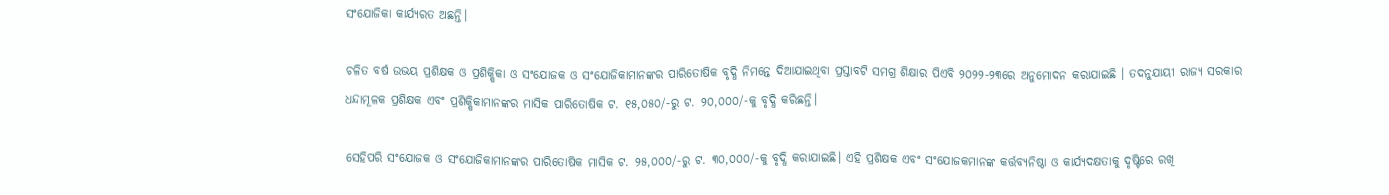ସଂଯୋଜିକା କାର୍ଯ୍ୟରତ ଅଛନ୍ତି।

ଚଳିତ ବର୍ଷ ଉଭୟ ପ୍ରଶିକ୍ଷକ ଓ ପ୍ରଶିକ୍ଷିକା ଓ ସଂଯୋଜକ ଓ ସଂଯୋଜିକାମାନଙ୍କର ପାରିତୋଷିକ ବୃଦ୍ଧି ନିମନ୍ତେ ଦିଆଯାଇଥିବା ପ୍ରସ୍ତାବଟି ସମଗ୍ର ଶିକ୍ଷାର ପିଏବି ୨୦୨୨-୨୩ରେ ଅନୁମୋଦନ କରାଯାଇଛି । ତଦନୁଯାୟୀ ରାଜ୍ୟ ସରକାର ଧନ୍ଦାମୂଳକ ପ୍ରଶିକ୍ଷକ ଏବଂ ପ୍ରଶିକ୍ଷିକାମାନଙ୍କର ମାସିକ ପାରିତୋଷିକ ଟ. ୧୫,୦୫୦/-ରୁ ଟ. ୨୦,୦୦୦/-କୁ ବୃଦ୍ଧି କରିଛନ୍ତି।

ସେହିପରି ସଂଯୋଜକ ଓ ସଂଯୋଜିକାମାନଙ୍କର ପାରିତୋଷିକ ମାସିକ ଟ. ୨୫,୦୦୦/-ରୁ ଟ. ୩୦,୦୦୦/-କୁ ବୃଦ୍ଧି କରାଯାଇଛି। ଏହି ପ୍ରଶିକ୍ଷକ ଏବଂ ସଂଯୋଜକମାନଙ୍କ କର୍ତ୍ତବ୍ୟନିଷ୍ଠା ଓ କାର୍ଯ୍ୟଦକ୍ଷତାକୁ ଦୃଷ୍ଟିରେ ରଖି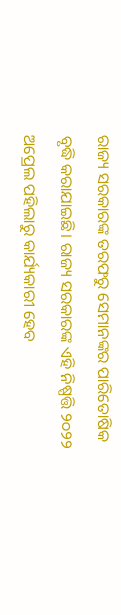ରାଜ୍ୟ ସରକାରଙ୍କ ତରଫରୁ ସେମାନଙ୍କର ପାରିତୋଷିକ ବୃଦ୍ଧି କରାଯାଇଛି। ରାଜ୍ୟ ସରକାରଙ୍କ ଏହି ନିଷ୍ପତ୍ତି ୨୦୨୨ ଅପ୍ରେଲ ପହିଲାରୁ କାର୍ଯ୍ୟକାରୀ ହେବ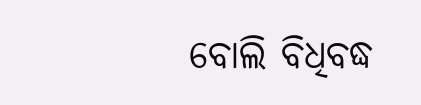ବୋଲି ବିଧିବଦ୍ଧ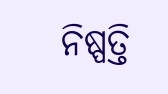ନିଷ୍ପତ୍ତି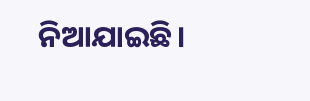ନିଆଯାଇଛି।